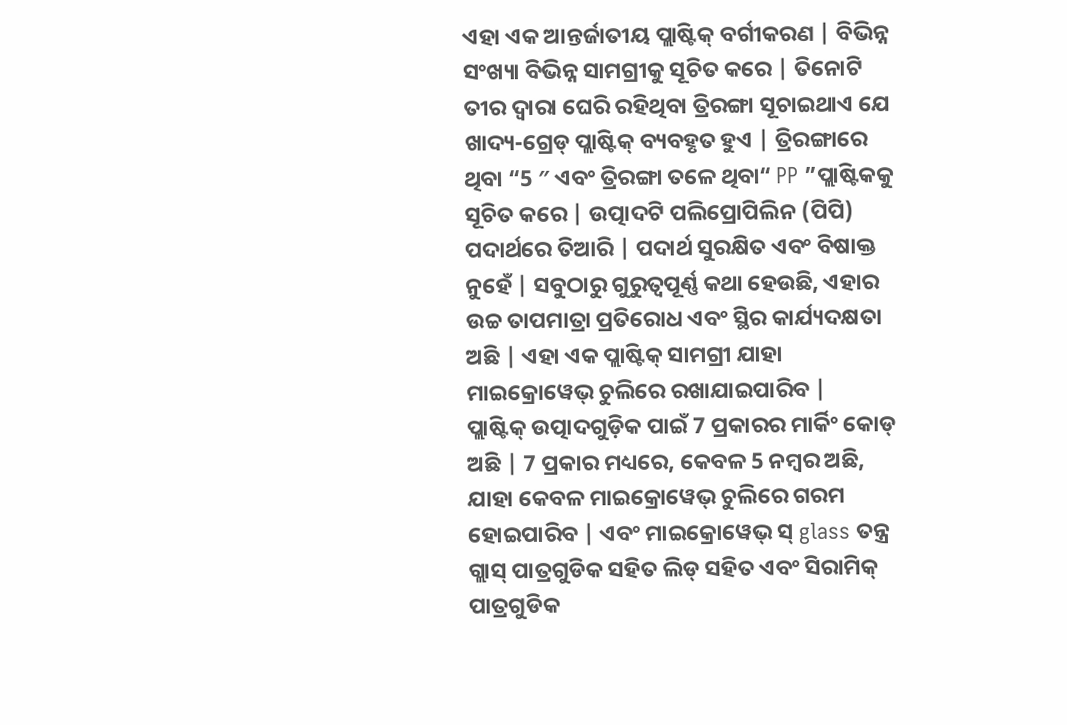ଏହା ଏକ ଆନ୍ତର୍ଜାତୀୟ ପ୍ଲାଷ୍ଟିକ୍ ବର୍ଗୀକରଣ | ବିଭିନ୍ନ ସଂଖ୍ୟା ବିଭିନ୍ନ ସାମଗ୍ରୀକୁ ସୂଚିତ କରେ | ତିନୋଟି ତୀର ଦ୍ୱାରା ଘେରି ରହିଥିବା ତ୍ରିରଙ୍ଗା ସୂଚାଇଥାଏ ଯେ ଖାଦ୍ୟ-ଗ୍ରେଡ୍ ପ୍ଲାଷ୍ଟିକ୍ ବ୍ୟବହୃତ ହୁଏ | ତ୍ରିରଙ୍ଗାରେ ଥିବା “5 ″ ଏବଂ ତ୍ରିରଙ୍ଗା ତଳେ ଥିବା“ PP ”ପ୍ଲାଷ୍ଟିକକୁ ସୂଚିତ କରେ | ଉତ୍ପାଦଟି ପଲିପ୍ରୋପିଲିନ (ପିପି) ପଦାର୍ଥରେ ତିଆରି | ପଦାର୍ଥ ସୁରକ୍ଷିତ ଏବଂ ବିଷାକ୍ତ ନୁହେଁ | ସବୁଠାରୁ ଗୁରୁତ୍ୱପୂର୍ଣ୍ଣ କଥା ହେଉଛି, ଏହାର ଉଚ୍ଚ ତାପମାତ୍ରା ପ୍ରତିରୋଧ ଏବଂ ସ୍ଥିର କାର୍ଯ୍ୟଦକ୍ଷତା ଅଛି | ଏହା ଏକ ପ୍ଲାଷ୍ଟିକ୍ ସାମଗ୍ରୀ ଯାହା ମାଇକ୍ରୋୱେଭ୍ ଚୁଲିରେ ରଖାଯାଇପାରିବ |
ପ୍ଲାଷ୍ଟିକ୍ ଉତ୍ପାଦଗୁଡ଼ିକ ପାଇଁ 7 ପ୍ରକାରର ମାର୍କିଂ କୋଡ୍ ଅଛି | 7 ପ୍ରକାର ମଧ୍ୟରେ, କେବଳ 5 ନମ୍ବର ଅଛି, ଯାହା କେବଳ ମାଇକ୍ରୋୱେଭ୍ ଚୁଲିରେ ଗରମ ହୋଇପାରିବ | ଏବଂ ମାଇକ୍ରୋୱେଭ୍ ସ୍ glass ତନ୍ତ୍ର ଗ୍ଲାସ୍ ପାତ୍ରଗୁଡିକ ସହିତ ଲିଡ୍ ସହିତ ଏବଂ ସିରାମିକ୍ ପାତ୍ରଗୁଡିକ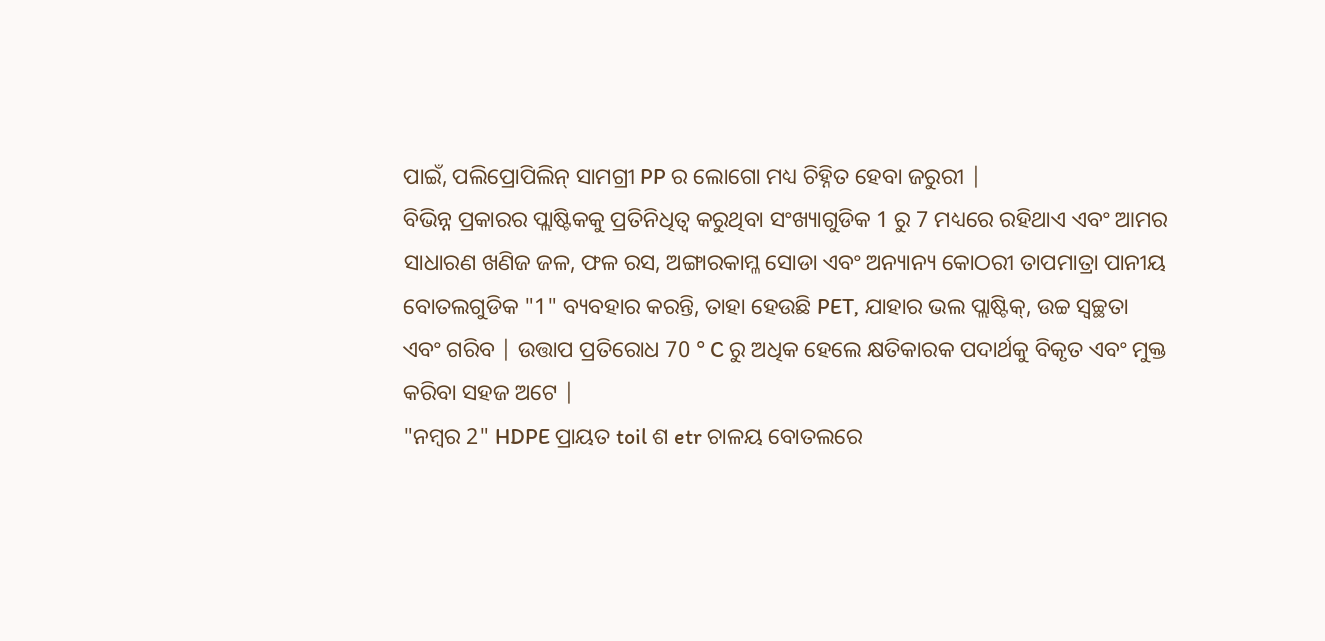ପାଇଁ, ପଲିପ୍ରୋପିଲିନ୍ ସାମଗ୍ରୀ PP ର ଲୋଗୋ ମଧ୍ୟ ଚିହ୍ନିତ ହେବା ଜରୁରୀ |
ବିଭିନ୍ନ ପ୍ରକାରର ପ୍ଲାଷ୍ଟିକକୁ ପ୍ରତିନିଧିତ୍ୱ କରୁଥିବା ସଂଖ୍ୟାଗୁଡିକ 1 ରୁ 7 ମଧ୍ୟରେ ରହିଥାଏ ଏବଂ ଆମର ସାଧାରଣ ଖଣିଜ ଜଳ, ଫଳ ରସ, ଅଙ୍ଗାରକାମ୍ଳ ସୋଡା ଏବଂ ଅନ୍ୟାନ୍ୟ କୋଠରୀ ତାପମାତ୍ରା ପାନୀୟ ବୋତଲଗୁଡିକ "1" ବ୍ୟବହାର କରନ୍ତି, ତାହା ହେଉଛି PET, ଯାହାର ଭଲ ପ୍ଲାଷ୍ଟିକ୍, ଉଚ୍ଚ ସ୍ୱଚ୍ଛତା ଏବଂ ଗରିବ | ଉତ୍ତାପ ପ୍ରତିରୋଧ 70 ° C ରୁ ଅଧିକ ହେଲେ କ୍ଷତିକାରକ ପଦାର୍ଥକୁ ବିକୃତ ଏବଂ ମୁକ୍ତ କରିବା ସହଜ ଅଟେ |
"ନମ୍ବର 2" HDPE ପ୍ରାୟତ toil ଶ etr ଚାଳୟ ବୋତଲରେ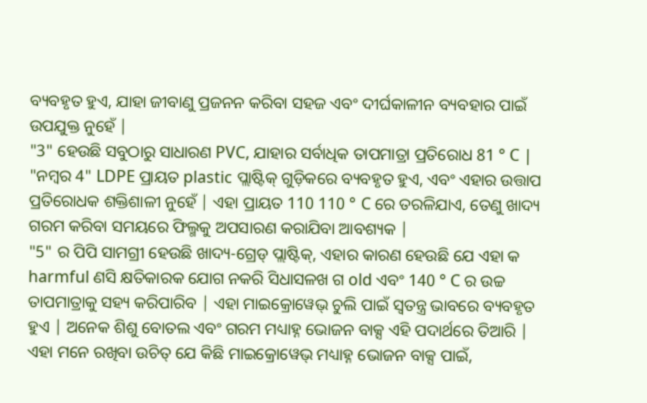ବ୍ୟବହୃତ ହୁଏ, ଯାହା ଜୀବାଣୁ ପ୍ରଜନନ କରିବା ସହଜ ଏବଂ ଦୀର୍ଘକାଳୀନ ବ୍ୟବହାର ପାଇଁ ଉପଯୁକ୍ତ ନୁହେଁ |
"3" ହେଉଛି ସବୁଠାରୁ ସାଧାରଣ PVC, ଯାହାର ସର୍ବାଧିକ ତାପମାତ୍ରା ପ୍ରତିରୋଧ 81 ° C |
"ନମ୍ବର 4" LDPE ପ୍ରାୟତ plastic ପ୍ଲାଷ୍ଟିକ୍ ଗୁଡ଼ିକରେ ବ୍ୟବହୃତ ହୁଏ, ଏବଂ ଏହାର ଉତ୍ତାପ ପ୍ରତିରୋଧକ ଶକ୍ତିଶାଳୀ ନୁହେଁ | ଏହା ପ୍ରାୟତ 110 110 ° C ରେ ତରଳିଯାଏ, ତେଣୁ ଖାଦ୍ୟ ଗରମ କରିବା ସମୟରେ ଫିଲ୍ମକୁ ଅପସାରଣ କରାଯିବା ଆବଶ୍ୟକ |
"5" ର ପିପି ସାମଗ୍ରୀ ହେଉଛି ଖାଦ୍ୟ-ଗ୍ରେଡ୍ ପ୍ଲାଷ୍ଟିକ୍, ଏହାର କାରଣ ହେଉଛି ଯେ ଏହା କ harmful ଣସି କ୍ଷତିକାରକ ଯୋଗ ନକରି ସିଧାସଳଖ ଗ old ଏବଂ 140 ° C ର ଉଚ୍ଚ ତାପମାତ୍ରାକୁ ସହ୍ୟ କରିପାରିବ | ଏହା ମାଇକ୍ରୋୱେଭ୍ ଚୁଲି ପାଇଁ ସ୍ୱତନ୍ତ୍ର ଭାବରେ ବ୍ୟବହୃତ ହୁଏ | ଅନେକ ଶିଶୁ ବୋତଲ ଏବଂ ଗରମ ମଧ୍ୟାହ୍ନ ଭୋଜନ ବାକ୍ସ ଏହି ପଦାର୍ଥରେ ତିଆରି |
ଏହା ମନେ ରଖିବା ଉଚିତ୍ ଯେ କିଛି ମାଇକ୍ରୋୱେଭ୍ ମଧ୍ୟାହ୍ନ ଭୋଜନ ବାକ୍ସ ପାଇଁ,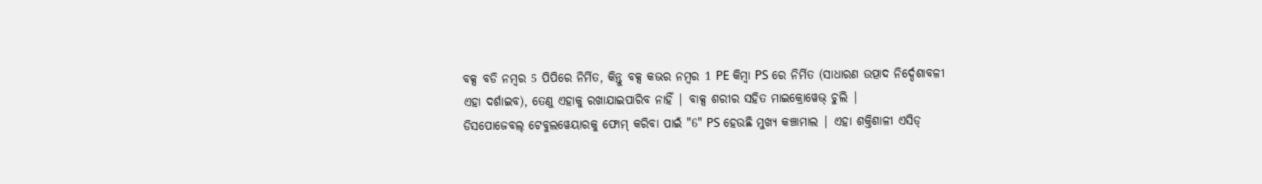ବକ୍ସ ବଡି ନମ୍ବର 5 ପିପିରେ ନିର୍ମିତ, କିନ୍ତୁ ବକ୍ସ କଭର ନମ୍ବର 1 PE କିମ୍ବା PS ରେ ନିର୍ମିତ (ସାଧାରଣ ଉତ୍ପାଦ ନିର୍ଦ୍ଦେଶାବଳୀ ଏହା ଦର୍ଶାଇବ), ତେଣୁ ଏହାକୁ ରଖାଯାଇପାରିବ ନାହିଁ | ବାକ୍ସ ଶରୀର ସହିତ ମାଇକ୍ରୋୱେଭ୍ ଚୁଲି |
ଡିସପୋଜେବଲ୍ ଟେବୁଲୱେୟାରକୁ ଫୋମ୍ କରିବା ପାଇଁ "6" PS ହେଉଛି ମୁଖ୍ୟ କଞ୍ଚାମାଲ | ଏହା ଶକ୍ତିଶାଳୀ ଏସିଡ୍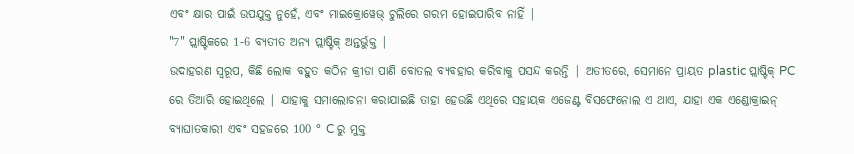ଏବଂ କ୍ଷାର ପାଇଁ ଉପଯୁକ୍ତ ନୁହେଁ, ଏବଂ ମାଇକ୍ରୋୱେଭ୍ ଚୁଲିରେ ଗରମ ହୋଇପାରିବ ନାହିଁ |
"7" ପ୍ଲାଷ୍ଟିକରେ 1-6 ବ୍ୟତୀତ ଅନ୍ୟ ପ୍ଲାଷ୍ଟିକ୍ ଅନ୍ତର୍ଭୁକ୍ତ |
ଉଦାହରଣ ସ୍ୱରୂପ, କିଛି ଲୋକ ବହୁତ କଠିନ କ୍ରୀଡା ପାଣି ବୋତଲ ବ୍ୟବହାର କରିବାକୁ ପସନ୍ଦ କରନ୍ତି | ଅତୀତରେ, ସେମାନେ ପ୍ରାୟତ plastic ପ୍ଲାଷ୍ଟିକ୍ PC ରେ ତିଆରି ହୋଇଥିଲେ | ଯାହାକୁ ସମାଲୋଚନା କରାଯାଇଛି ତାହା ହେଉଛି ଏଥିରେ ସହାୟକ ଏଜେଣ୍ଟ ବିସଫେନୋଲ ଏ ଥାଏ, ଯାହା ଏକ ଏଣ୍ଡୋକ୍ରାଇନ୍ ବ୍ୟାଘାତକାରୀ ଏବଂ ସହଜରେ 100 ° C ରୁ ମୁକ୍ତ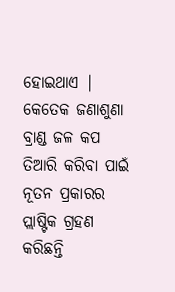ହୋଇଥାଏ | କେତେକ ଜଣାଶୁଣା ବ୍ରାଣ୍ଡ ଜଳ କପ ତିଆରି କରିବା ପାଇଁ ନୂତନ ପ୍ରକାରର ପ୍ଲାଷ୍ଟିକ ଗ୍ରହଣ କରିଛନ୍ତି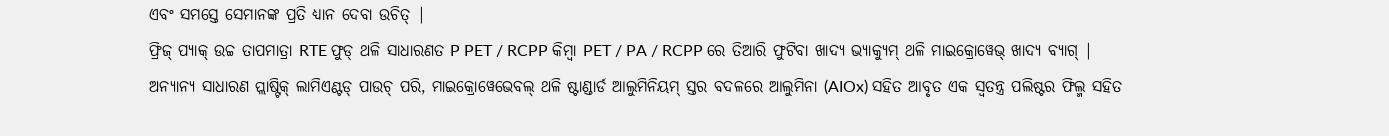ଏବଂ ସମସ୍ତେ ସେମାନଙ୍କ ପ୍ରତି ଧ୍ୟାନ ଦେବା ଉଚିତ୍ |
ଫ୍ରିଜ୍ ପ୍ୟାକ୍ ଉଚ୍ଚ ତାପମାତ୍ରା RTE ଫୁଡ୍ ଥଳି ସାଧାରଣତ P PET / RCPP କିମ୍ବା PET / PA / RCPP ରେ ତିଆରି ଫୁଟିବା ଖାଦ୍ୟ ଭ୍ୟାକ୍ୟୁମ୍ ଥଳି ମାଇକ୍ରୋୱେଭ୍ ଖାଦ୍ୟ ବ୍ୟାଗ୍ |
ଅନ୍ୟାନ୍ୟ ସାଧାରଣ ପ୍ଲାଷ୍ଟିକ୍ ଲାମିଏଣ୍ଟଡ୍ ପାଉଚ୍ ପରି, ମାଇକ୍ରୋୱେଭେବଲ୍ ଥଳି ଷ୍ଟାଣ୍ଡାର୍ଡ ଆଲୁମିନିୟମ୍ ସ୍ତର ବଦଳରେ ଆଲୁମିନା (AIOx) ସହିତ ଆବୃତ ଏକ ସ୍ୱତନ୍ତ୍ର ପଲିଷ୍ଟର ଫିଲ୍ମ ସହିତ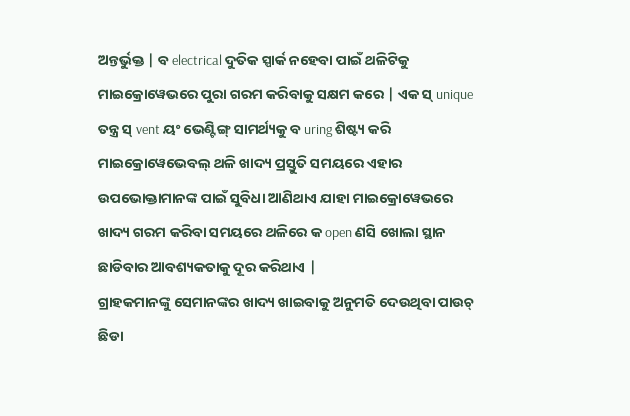ଅନ୍ତର୍ଭୁକ୍ତ | ବ electrical ଦୁତିକ ସ୍ପାର୍କ ନହେବା ପାଇଁ ଥଳିଟିକୁ ମାଇକ୍ରୋୱେଭରେ ପୁରା ଗରମ କରିବାକୁ ସକ୍ଷମ କରେ | ଏକ ସ୍ unique ତନ୍ତ୍ର ସ୍ vent ୟଂ ଭେଣ୍ଟିଙ୍ଗ୍ ସାମର୍ଥ୍ୟକୁ ବ uring ଶିଷ୍ଟ୍ୟ କରି ମାଇକ୍ରୋୱେଭେବଲ୍ ଥଳି ଖାଦ୍ୟ ପ୍ରସ୍ତୁତି ସମୟରେ ଏହାର ଉପଭୋକ୍ତାମାନଙ୍କ ପାଇଁ ସୁବିଧା ଆଣିଥାଏ ଯାହା ମାଇକ୍ରୋୱେଭରେ ଖାଦ୍ୟ ଗରମ କରିବା ସମୟରେ ଥଳିରେ କ open ଣସି ଖୋଲା ସ୍ଥାନ ଛାଡିବାର ଆବଶ୍ୟକତାକୁ ଦୂର କରିଥାଏ |
ଗ୍ରାହକମାନଙ୍କୁ ସେମାନଙ୍କର ଖାଦ୍ୟ ଖାଇବାକୁ ଅନୁମତି ଦେଉଥିବା ପାଉଚ୍ ଛିଡା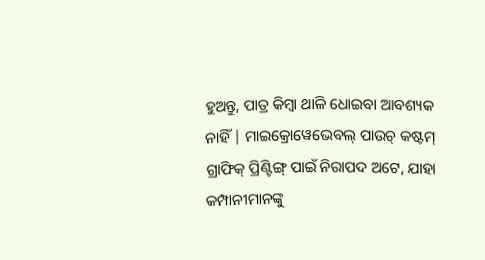ହୁଅନ୍ତୁ, ପାତ୍ର କିମ୍ବା ଥାଳି ଧୋଇବା ଆବଶ୍ୟକ ନାହିଁ | ମାଇକ୍ରୋୱେଭେବଲ୍ ପାଉଚ୍ କଷ୍ଟମ୍ ଗ୍ରାଫିକ୍ ପ୍ରିଣ୍ଟିଙ୍ଗ୍ ପାଇଁ ନିରାପଦ ଅଟେ, ଯାହା କମ୍ପାନୀମାନଙ୍କୁ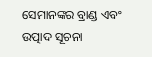ସେମାନଙ୍କର ବ୍ରାଣ୍ଡ ଏବଂ ଉତ୍ପାଦ ସୂଚନା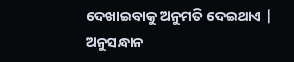ଦେଖାଇବାକୁ ଅନୁମତି ଦେଇଥାଏ |
ଅନୁସନ୍ଧାନ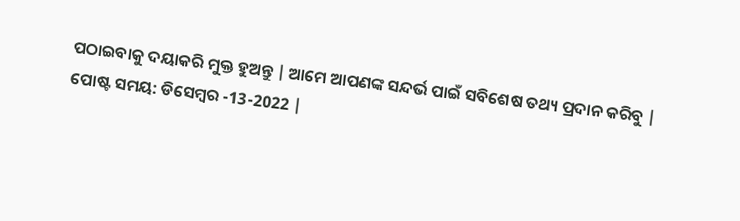ପଠାଇବାକୁ ଦୟାକରି ମୁକ୍ତ ହୁଅନ୍ତୁ | ଆମେ ଆପଣଙ୍କ ସନ୍ଦର୍ଭ ପାଇଁ ସବିଶେଷ ତଥ୍ୟ ପ୍ରଦାନ କରିବୁ |
ପୋଷ୍ଟ ସମୟ: ଡିସେମ୍ବର -13-2022 |